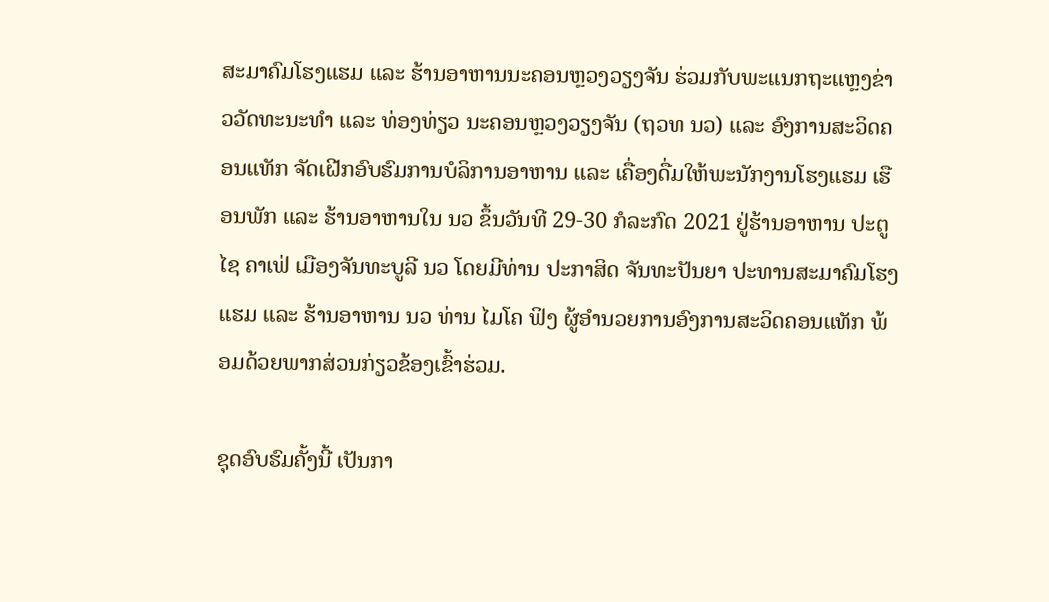ສະມາຄົມໂຮງແຮມ ແລະ ຮ້ານອາຫານນະຄອນຫຼວງວຽງຈັນ ຮ່ວມກັບພະແນກຖະແຫຼງຂ່າວວັດທະນະທຳ ແລະ ທ່ອງທ່ຽວ ນະຄອນຫຼວງວຽງຈັນ (ຖວທ ນວ) ແລະ ອົງການສະວິດຄອນແທັກ ຈັດເຝີກອົບຮົມການບໍລິການອາຫານ ແລະ ເຄື່ອງດື່ມໃຫ້ພະນັກງານໂຮງແຮມ ເຮືອນພັກ ແລະ ຮ້ານອາຫານໃນ ນວ ຂຶ້ນວັນທີ 29-30 ກໍລະກົດ 2021 ຢູ່ຮ້ານອາຫານ ປະຕູໄຊ ຄາເຟ່ ເມືອງຈັນທະບູລີ ນວ ໂດຍມີທ່ານ ປະກາສິດ ຈັນທະປັນຍາ ປະທານສະມາຄົມໂຮງແຮມ ແລະ ຮ້ານອາຫານ ນວ ທ່ານ ໄມໂຄ ຟິງ ຜູ້ອຳນວຍການອົງການສະວິດຄອນແທັກ ພ້ອມດ້ວຍພາກສ່ວນກ່ຽວຂ້ອງເຂົ້າຮ່ວມ.

ຊຸດອົບຮົມຄັ້ງນີ້ ເປັນກາ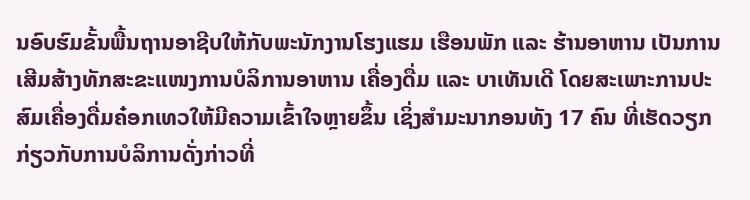ນອົບຮົມຂັ້ນພື້ນຖານອາຊີບໃຫ້ກັບພະນັກງານໂຮງແຮມ ເຮືອນພັກ ແລະ ຮ້ານອາຫານ ເປັນການເສີມສ້າງທັກສະຂະແໜງການບໍລິການອາຫານ ເຄື່ອງດື່ມ ແລະ ບາເທັນເດີ ໂດຍສະເພາະການປະສົມເຄື່ອງດື່ມຄ໋ອກເທວໃຫ້ມີຄວາມເຂົ້າໃຈຫຼາຍຂຶ້ນ ເຊິ່ງສຳມະນາກອນທັງ 17 ຄົນ ທີ່ເຮັດວຽກກ່ຽວກັບການບໍລິການດັ່ງກ່າວທີ່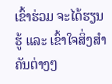ເຂົ້າຮ່ວມ ຈະໄດ້ຮຽນຮູ້ ແລະ ເຂົ້າໃຈສິ່ງສຳຄັນຕ່າງໆ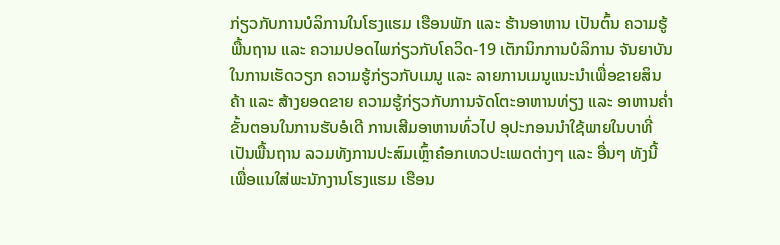ກ່ຽວກັບການບໍລິການໃນໂຮງແຮມ ເຮືອນພັກ ແລະ ຮ້ານອາຫານ ເປັນຕົ້ນ ຄວາມຮູ້ພື້ນຖານ ແລະ ຄວາມປອດໄພກ່ຽວກັບໂຄວິດ-19 ເຕັກນິກການບໍລິການ ຈັນຍາບັນໃນການເຮັດວຽກ ຄວາມຮູ້ກ່ຽວກັບເມນູ ແລະ ລາຍການເມນູແນະນຳເພື່ອຂາຍສິນຄ້າ ແລະ ສ້າງຍອດຂາຍ ຄວາມຮູ້ກ່ຽວກັບການຈັດໂຕະອາຫານທ່ຽງ ແລະ ອາຫານຄໍ່າ ຂັ້ນຕອນໃນການຮັບອໍເດີ ການເສີມອາຫານທົ່ວໄປ ອຸປະກອນນໍາໃຊ້ພາຍໃນບາທີ່ເປັນພື້ນຖານ ລວມທັງການປະສົມເຫຼົ້າຄ໋ອກເທວປະເພດຕ່າງໆ ແລະ ອື່ນໆ ທັງນີ້ເພື່ອແນໃສ່ພະນັກງານໂຮງແຮມ ເຮືອນ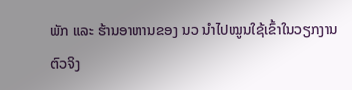ພັກ ແລະ ຮ້ານອາຫານຂອງ ນວ ນຳໄປໝູນໃຊ້ເຂົ້າໃນວຽກງານຕົວຈິງ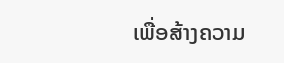ເພື່ອສ້າງຄວາມ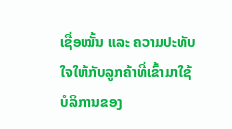ເຊື່ອໝັ້ນ ແລະ ຄວາມປະທັບໃຈໃຫ້ກັບລູກຄ້າທີ່ເຂົ້າມາໃຊ້ບໍລິການຂອງ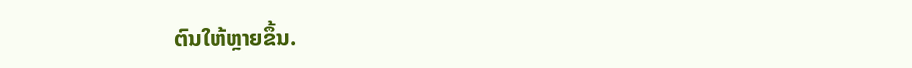ຕົນໃຫ້ຫຼາຍຂຶ້ນ.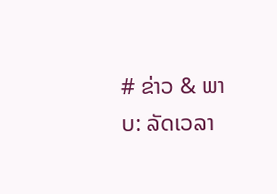# ຂ່າວ & ພາບ: ລັດເວລາ